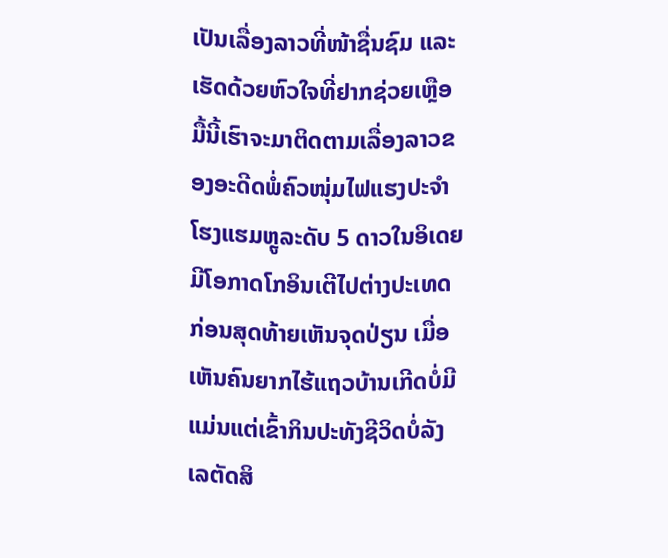ເປັນເລື່ອງລາວທີ່ໜ້າຊື່ນຊົມ ແລະ ເຮັດດ້ວຍຫົວໃຈທີ່ຢາກຊ່ວຍເຫຼືອ ມື້ນີ້ເຮົາຈະມາຕິດຕາມເລື່ອງລາວຂອງອະດີດພໍ່ຄົວໜຸ່ມໄຟແຮງປະຈຳໂຮງແຮມຫຼູລະດັບ 5 ດາວໃນອິເດຍມີໂອກາດໂກອິນເຕີໄປຕ່າງປະເທດ ກ່ອນສຸດທ້າຍເຫັນຈຸດປ່ຽນ ເມື່ອເຫັນຄົນຍາກໄຮ້ແຖວບ້ານເກີດບໍ່ມີແມ່ນແຕ່ເຂົ້າກິນປະທັງຊີວິດບໍ່ລັງເລຕັດສິ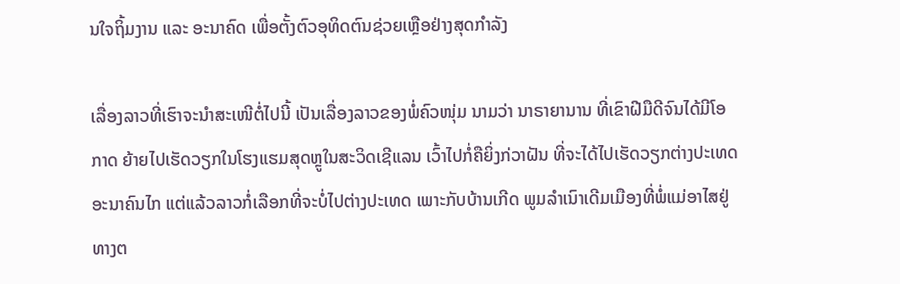ນໃຈຖິ້ມງານ ແລະ ອະນາຄົດ ເພື່ອຕັ້ງຕົວອຸທິດຕົນຊ່ວຍເຫຼືອຢ່າງສຸດກຳລັງ

ເລື່ອງລາວທີ່ເຮົາຈະນຳສະເໜີຕໍ່ໄປນີ້ ເປັນເລື່ອງລາວຂອງພໍ່ຄົວໜຸ່ມ ນາມວ່າ ນາຣາຍານານ ທີ່ເຂົາຝີມືດີຈົນໄດ້ມີໂອກາດ ຍ້າຍໄປເຮັດວຽກໃນໂຮງແຮມສຸດຫຼູໃນສະວິດເຊີແລນ ເວົ້າໄປກໍ່ຄືຍິ່ງກ່ວາຝັນ ທີ່ຈະໄດ້ໄປເຮັດວຽກຕ່າງປະເທດອະນາຄົນໄກ ແຕ່ແລ້ວລາວກໍ່ເລືອກທີ່ຈະບໍ່ໄປຕ່າງປະເທດ ເພາະກັບບ້ານເກີດ ພູມລຳເນົາເດີມເມືອງທີ່ພໍ່ແມ່ອາໄສຢູ່ ທາງຕ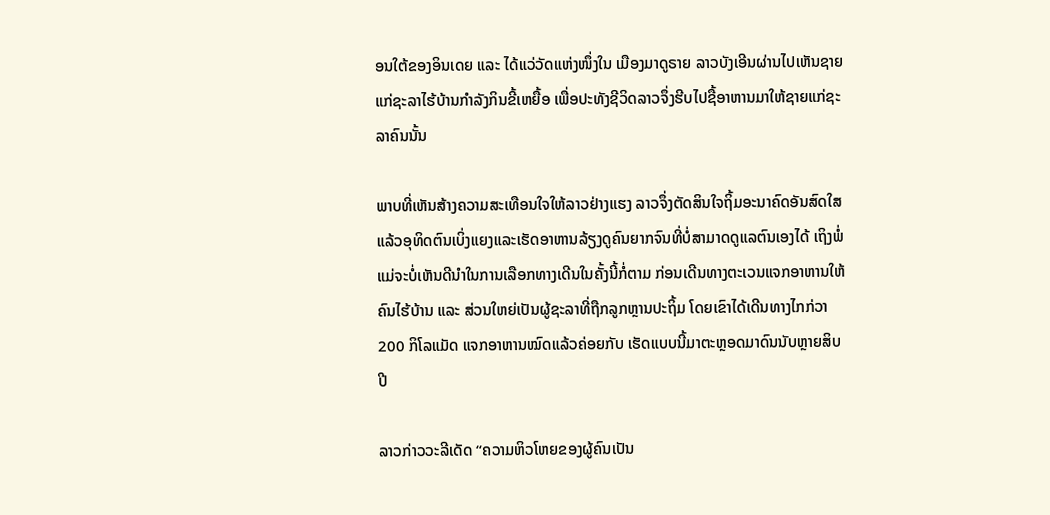ອນໃຕ້ຂອງອິນເດຍ ແລະ ໄດ້ແວ່ວັດແຫ່ງໜຶ່ງໃນ ເມືອງມາດູຣາຍ ລາວບັງເອີນຜ່ານໄປເຫັນຊາຍແກ່ຊະລາໄຮ້ບ້ານກຳລັງກິນຂີ້ເຫຍື້ອ ເພື່ອປະທັງຊີວິດລາວຈຶ່ງຮີບໄປຊື້ອາຫານມາໃຫ້ຊາຍແກ່ຊະລາຄົນນັ້ນ

ພາບທີ່ເຫັນສ້າງຄວາມສະເທືອນໃຈໃຫ້ລາວຢ່າງແຮງ ລາວຈຶ່ງຕັດສິນໃຈຖິ້ມອະນາຄົດອັນສົດໃສ ແລ້ວອຸທິດຕົນເບິ່ງແຍງແລະເຮັດອາຫານລ້ຽງດູຄົນຍາກຈົນທີ່ບໍ່ສາມາດດູແລຕົນເອງໄດ້ ເຖິງພໍ່ແມ່ຈະບໍ່ເຫັນດີນຳໃນການເລືອກທາງເດີນໃນຄັ້ງນີ້ກໍ່ຕາມ ກ່ອນເດີນທາງຕະເວນແຈກອາຫານໃຫ້ຄົນໄຮ້ບ້ານ ແລະ ສ່ວນໃຫຍ່ເປັນຜູ້ຊະລາທີ່ຖືກລູກຫຼານປະຖິ້ມ ໂດຍເຂົາໄດ້ເດີນທາງໄກກ່ວາ 200 ກິໂລແມັດ ແຈກອາຫານໝົດແລ້ວຄ່ອຍກັບ ເຮັດແບບນີ້ມາຕະຫຼອດມາດົນນັບຫຼາຍສິບປີ

ລາວກ່າວວະລີເດັດ “ຄວາມຫິວໂຫຍຂອງຜູ້ຄົນເປັນ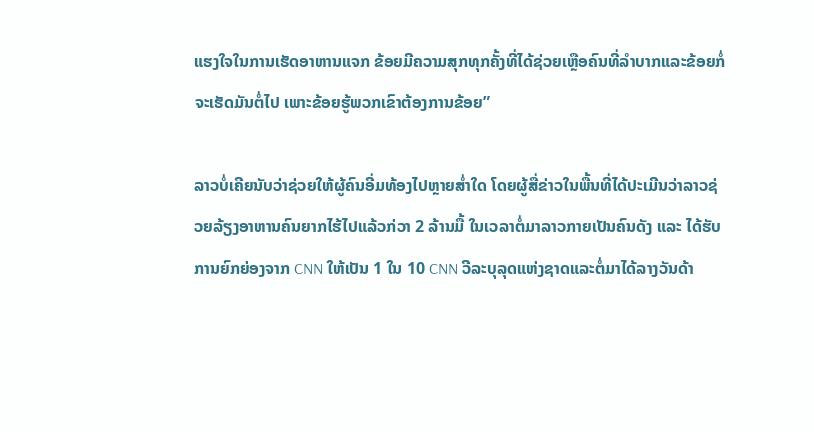ແຮງໃຈໃນການເຮັດອາຫານແຈກ ຂ້ອຍມີຄວາມສຸກທຸກຄັ້ງທີ່ໄດ້ຊ່ວຍເຫຼືອຄົນທີ່ລຳບາກແລະຂ້ອຍກໍ່ຈະເຮັດມັນຕໍ່ໄປ ເພາະຂ້ອຍຮູ້ພວກເຂົາຕ້ອງການຂ້ອຍ”

ລາວບໍ່ເຄີຍນັບວ່າຊ່ວຍໃຫ້ຜູ້ຄົນອີ່ມທ້ອງໄປຫຼາຍສ່ຳໃດ ໂດຍຜູ້ສື່ຂ່າວໃນພື້ນທີ່ໄດ້ປະເມີນວ່າລາວຊ່ວຍລ້ຽງອາຫານຄົນຍາກໄຮ້ໄປແລ້ວກ່ວາ 2 ລ້ານມື້ ໃນເວລາຕໍ່ມາລາວກາຍເປັນຄົນດັງ ແລະ ໄດ້ຮັບການຍົກຍ່ອງຈາກ CNN ໃຫ້ເປັນ 1 ໃນ 10 CNN ວີລະບຸລຸດແຫ່ງຊາດແລະຕໍ່ມາໄດ້ລາງວັນດ້າ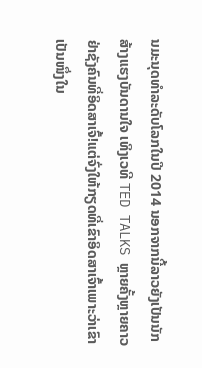ນມະນຸດທຳລະດັບໂລກໃນປີ 2014 ນອກຈາກນີ້ລາວຍັງເປັນນັກສ້າງແຮງບັນດານໃຈ ເທິງເວທີ TED TALKS ຫຼາຍຄັ້ງຫຼາຍຄາວ ຢ່າຊັງຄົນທີ່ອິດສາເຈົ້!ແຕ່ຈົ່ງໃຫ້ກຽດທີ່ເຂົາອິດສາເຈົ້າເພາະວ່າເຂົາເປັນໜຶ່ງໃນ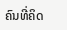ຄົນທີ່ຄິດ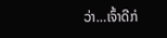ວ່າ…ເຈົ້າດີກ່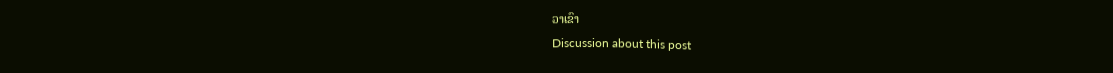ວາເຂົາ
Discussion about this post